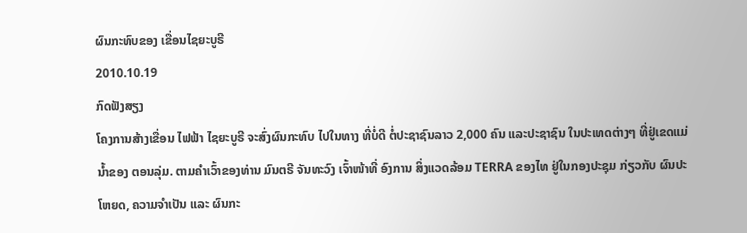ຜົນກະທົບຂອງ ເຂື່ອນໄຊຍະບູຣີ
2010.10.19
ກົດຟັງສຽງ
ໂຄງການສ້າງເຂື່ອນ ໄຟຟ້າ ໄຊຍະບູຣີ ຈະສົ່ງຜົນກະທົບ ໄປໃນທາງ ທີ່ບໍ່ດີ ຕໍ່ປະຊາຊົນລາວ 2,000 ຄົນ ແລະປະຊາຊົນ ໃນປະເທດຕ່າງໆ ທີ່ຢູ່ເຂດແມ່ນ້ຳຂອງ ຕອນລຸ່ມ. ຕາມຄໍາເວົ້າຂອງທ່ານ ມົນຕຣີ ຈັນທະວົງ ເຈົ້າໜ້າທີ່ ອົງການ ສິ່ງແວດລ້ອມ TERRA ຂອງໄທ ຢູ່ໃນກອງປະຊຸມ ກ່ຽວກັບ ຜົນປະໂຫຍດ, ຄວາມຈໍາເປັນ ແລະ ຜົນກະ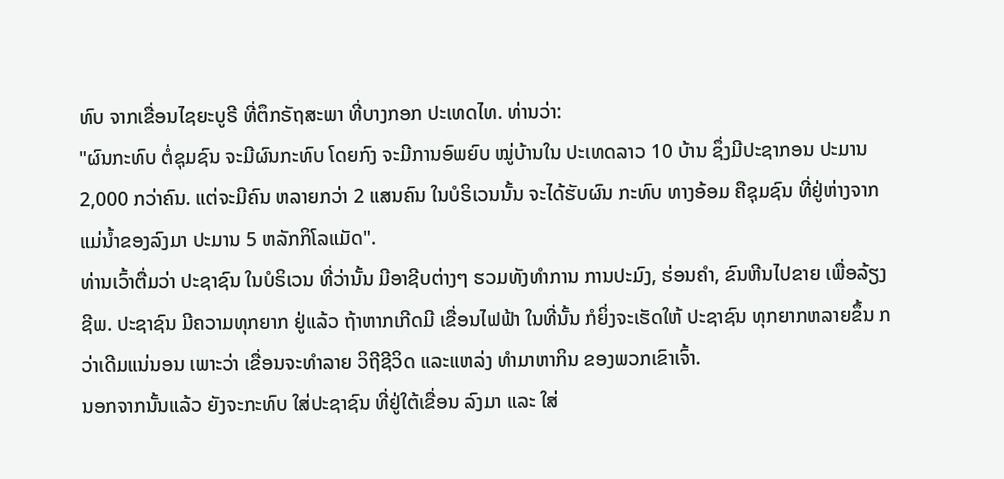ທົບ ຈາກເຂື່ອນໄຊຍະບູຣີ ທີ່ຕຶກຣັຖສະພາ ທີ່ບາງກອກ ປະເທດໄທ. ທ່ານວ່າ:
"ຜົນກະທົບ ຕໍ່ຊຸມຊົນ ຈະມີຜົນກະທົບ ໂດຍກົງ ຈະມີການອົພຍົບ ໝູ່ບ້ານໃນ ປະເທດລາວ 10 ບ້ານ ຊຶ່ງມີປະຊາກອນ ປະມານ 2,000 ກວ່າຄົນ. ແຕ່ຈະມີຄົນ ຫລາຍກວ່າ 2 ແສນຄົນ ໃນບໍຣິເວນນັ້ນ ຈະໄດ້ຮັບຜົນ ກະທົບ ທາງອ້ອມ ຄືຊຸມຊົນ ທີ່ຢູ່ຫ່າງຈາກ ແມ່ນ້ຳຂອງລົງມາ ປະມານ 5 ຫລັກກິໂລແມັດ".
ທ່ານເວົ້າຕື່ມວ່າ ປະຊາຊົນ ໃນບໍຣິເວນ ທີ່ວ່ານັ້ນ ມີອາຊີບຕ່າງໆ ຮວມທັງທຳການ ການປະມົງ, ຮ່ອນຄຳ, ຂົນຫີນໄປຂາຍ ເພື່ອລ້ຽງຊີພ. ປະຊາຊົນ ມີຄວາມທຸກຍາກ ຢູ່ແລ້ວ ຖ້າຫາກເກີດມີ ເຂື່ອນໄຟຟ້າ ໃນທີ່ນັ້ນ ກໍຍິ່ງຈະເຮັດໃຫ້ ປະຊາຊົນ ທຸກຍາກຫລາຍຂຶ້ນ ກວ່າເດີມແນ່ນອນ ເພາະວ່າ ເຂື່ອນຈະທໍາລາຍ ວິຖີຊີວິດ ແລະແຫລ່ງ ທຳມາຫາກິນ ຂອງພວກເຂົາເຈົ້າ.
ນອກຈາກນັ້ນແລ້ວ ຍັງຈະກະທົບ ໃສ່ປະຊາຊົນ ທີ່ຢູ່ໃຕ້ເຂື່ອນ ລົງມາ ແລະ ໃສ່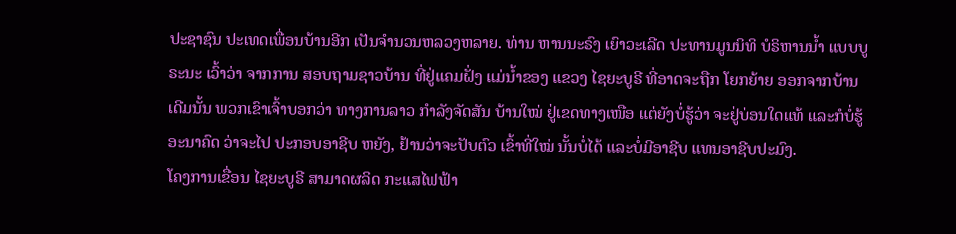ປະຊາຊົນ ປະເທດເພື່ອນບ້ານອີກ ເປັນຈຳນວນຫລວງຫລາຍ. ທ່ານ ຫານນະຣົງ ເຍົາວະເລີດ ປະທານມູນນິທິ ບໍຣິຫານນ້ຳ ແບບບູຣະນະ ເວົ້າວ່າ ຈາກການ ສອບຖາມຊາວບ້ານ ທີ່ຢູ່ແຄມຝັ່ງ ແມ່ນ້ຳຂອງ ແຂວງ ໄຊຍະບູຣີ ທີ່ອາດຈະຖືກ ໂຍກຍ້າຍ ອອກຈາກບ້ານ ເດີມນັ້ນ ພວກເຂົາເຈົ້າບອກວ່າ ທາງການລາວ ກຳລັງຈັດສັນ ບ້ານໃໝ່ ຢູ່ເຂດທາງເໜືອ ແຕ່ຍັງບໍ່ຮູ້ວ່າ ຈະຢູ່ບ່ອນໃດແທ້ ແລະກໍບໍ່ຮູ້ ອະນາຄົດ ວ່າຈະໄປ ປະກອບອາຊີບ ຫຍັງ, ຢ້ານວ່າຈະປັບຕົວ ເຂົ້າທີ່ໃໝ່ ນັ້ນບໍ່ໄດ້ ແລະບໍ່ມີອາຊີບ ແທນອາຊີບປະມົງ.
ໂຄງການເຂື່ອນ ໄຊຍະບູຣີ ສາມາດຜລິດ ກະແສໄຟຟ້າ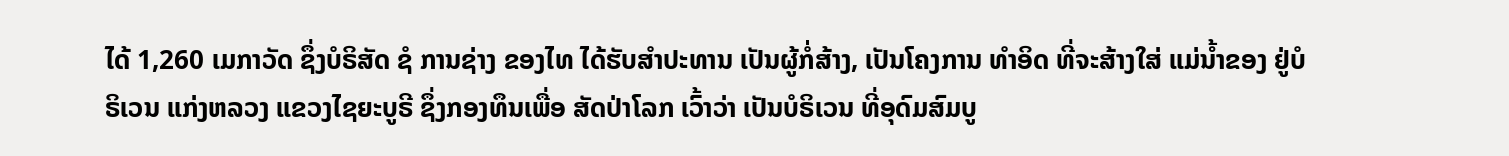ໄດ້ 1,260 ເມກາວັດ ຊຶ່ງບໍຣິສັດ ຊໍ ການຊ່າງ ຂອງໄທ ໄດ້ຮັບສຳປະທານ ເປັນຜູ້ກໍ່ສ້າງ, ເປັນໂຄງການ ທຳອິດ ທີ່ຈະສ້າງໃສ່ ແມ່ນ້ຳຂອງ ຢູ່ບໍຣິເວນ ແກ່ງຫລວງ ແຂວງໄຊຍະບູຣີ ຊຶ່ງກອງທຶນເພື່ອ ສັດປ່າໂລກ ເວົ້າວ່າ ເປັນບໍຣິເວນ ທີ່ອຸດົມສົມບູ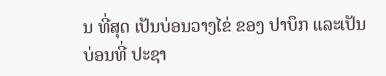ນ ທີ່ສຸດ ເປັນບ່ອນວາງໄຂ່ ຂອງ ປາບຶກ ແລະເປັນບ່ອນທີ່ ປະຊາ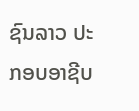ຊົນລາວ ປະກອບອາຊີບ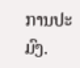ການປະມົງ.